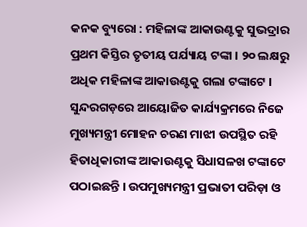କନକ ବ୍ୟୁରୋ : ମହିଳାଙ୍କ ଆକାଉଣ୍ଟକୁ ସୁଭଦ୍ରାର ପ୍ରଥମ କିସ୍ତିର ତୃତୀୟ ପର୍ଯ୍ୟାୟ ଟଙ୍କା । ୨୦ ଲକ୍ଷରୁ ଅଧିକ ମହିଳାଙ୍କ ଆକାଉଣ୍ଟକୁ ଗଲା ଟଙ୍କାଟେ । ସୁନ୍ଦରଗଡ଼ରେ ଆୟୋଜିତ କାର୍ଯ୍ୟକ୍ରମରେ ନିଜେ ମୁଖ୍ୟମନ୍ତ୍ରୀ ମୋହନ ଚରଣ ମାଝୀ ଉପସ୍ଥିତ ରହି ହିତାଧିକାରୀଙ୍କ ଆକାଉଣ୍ଟକୁ ସିଧାସଳଖ ଟଙ୍କାଟେ ପଠାଇଛନ୍ତି । ଉପମୁଖ୍ୟମନ୍ତ୍ରୀ ପ୍ରଭାତୀ ପରିଡ଼ା ଓ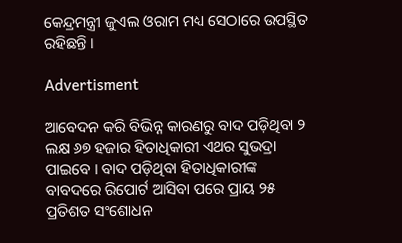କେନ୍ଦ୍ରମନ୍ତ୍ରୀ ଜୁଏଲ ଓରାମ ମଧ୍ୟ ସେଠାରେ ଉପସ୍ଥିତ ରହିଛନ୍ତି ।

Advertisment

ଆବେଦନ କରି ବିଭିନ୍ନ କାରଣରୁ ବାଦ ପଡ଼ିଥିବା ୨ ଲକ୍ଷ ୬୭ ହଜାର ହିତାଧିକାରୀ ଏଥର ସୁଭଦ୍ରା ପାଇବେ । ବାଦ ପଡ଼ିଥିବା ହିତାଧିକାରୀଙ୍କ ବାବଦରେ ରିପୋର୍ଟ ଆସିବା ପରେ ପ୍ରାୟ ୨୫ ପ୍ରତିଶତ ସଂଶୋଧନ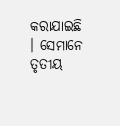କରାଯାଇଛି । ସେମାନେ ତୃତୀୟ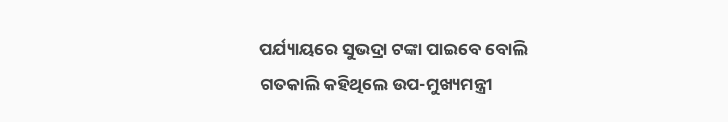ପର୍ଯ୍ୟାୟରେ ସୁଭଦ୍ରା ଟଙ୍କା ପାଇବେ ବୋଲି ଗତକାଲି କହିଥିଲେ ଉପ-ମୁଖ୍ୟମନ୍ତ୍ରୀ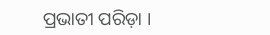ପ୍ରଭାତୀ ପରିଡ଼ା ।